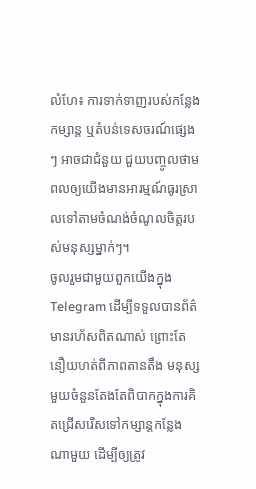លំហែ៖ ការទាក់ទាញរបស់កន្លែងកម្សាន្ត ឬតំបន់ទេសចរណ៍ផ្សេងៗ អាចជាជំនួយ ជួយបញ្ចូលថាមពលឲ្យយើងមានអារម្មណ៍ធូរស្រាលទៅតាមចំណង់ចំណូលចិត្តរបស់មនុស្សម្នាក់ៗ។
ចូលរួមជាមួយពួកយើងក្នុង Telegram ដើម្បីទទួលបានព័ត៌មានរហ័សពិតណាស់ ព្រោះតែនឿយហត់ពីភាពតានតឹង មនុស្សមួយចំនួនតែងតែពិបាកក្នុងការគិតជ្រើសរើសទៅកម្សាន្តកន្លែងណាមួយ ដើម្បីឲ្យត្រូវ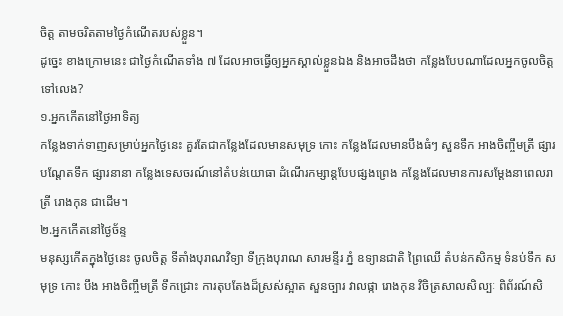ចិត្ត តាមចរិតតាមថ្ងៃកំណើតរបស់ខ្លួន។
ដូច្នេះ ខាងក្រោមនេះ ជាថ្ងៃកំណើតទាំង ៧ ដែលអាចធ្វើឲ្យអ្នកស្គាល់ខ្លួនឯង និងអាចដឹងថា កន្លែងបែបណាដែលអ្នកចូលចិត្តទៅលេង?
១.អ្នកកើតនៅថ្ងៃអាទិត្យ
កន្លែងទាក់ទាញសម្រាប់អ្នកថ្ងៃនេះ គួរតែជាកន្លែងដែលមានសមុទ្រ កោះ កន្លែងដែលមានបឹងធំៗ សួនទឹក អាងចិញ្ចឹមត្រី ផ្សារបណ្តែតទឹក ផ្សារនានា កន្លែងទេសចរណ៍នៅតំបន់យោធា ដំណើរកម្សាន្តបែបផ្សងព្រេង កន្លែងដែលមានការសម្ដែងនាពេលរាត្រី រោងកុន ជាដើម។
២.អ្នកកើតនៅថ្ងៃច័ន្ទ
មនុស្សកើតក្នុងថ្ងៃនេះ ចូលចិត្ត ទីតាំងបុរាណវិទ្យា ទីក្រុងបុរាណ សារមន្ទីរ ភ្នំ ឧទ្យានជាតិ ព្រៃឈើ តំបន់កសិកម្ម ទំនប់ទឹក សមុទ្រ កោះ បឹង អាងចិញ្ចឹមត្រី ទឹកជ្រោះ ការតុបតែងដ៏ស្រស់ស្អាត សួនច្បារ វាលផ្កា រោងកុន វិចិត្រសាលសិល្បៈ ពិព័រណ៍សិ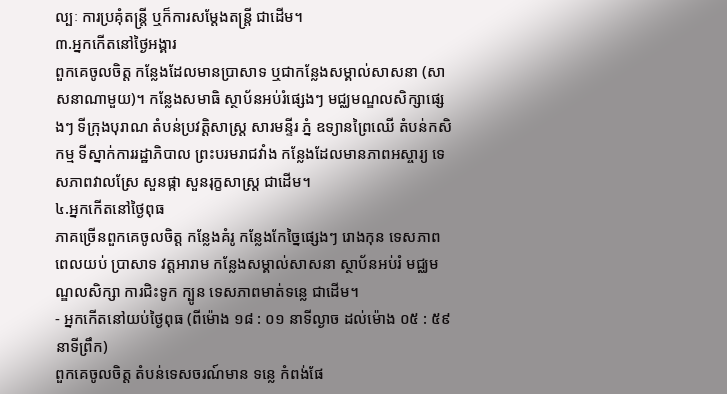ល្បៈ ការប្រគុំតន្ត្រី ឬក៏ការសម្តែងតន្ត្រី ជាដើម។
៣.អ្នកកើតនៅថ្ងៃអង្គារ
ពួកគេចូលចិត្ត កន្លែងដែលមានប្រាសាទ ឬជាកន្លែងសម្គាល់សាសនា (សាសនាណាមួយ)។ កន្លែងសមាធិ ស្ថាប័នអប់រំផ្សេងៗ មជ្ឈមណ្ឌលសិក្សាផ្សេងៗ ទីក្រុងបុរាណ តំបន់ប្រវត្តិសាស្ត្រ សារមន្ទីរ ភ្នំ ឧទ្យានព្រៃឈើ តំបន់កសិកម្ម ទីស្នាក់ការរដ្ឋាភិបាល ព្រះបរមរាជវាំង កន្លែងដែលមានភាពអស្ចារ្យ ទេសភាពវាលស្រែ សួនផ្កា សួនរុក្ខសាស្ត្រ ជាដើម។
៤.អ្នកកើតនៅថ្ងៃពុធ
ភាគច្រើនពួកគេចូលចិត្ត កន្លែងគំរូ កន្លែងកែច្នៃផ្សេងៗ រោងកុន ទេសភាពពេលយប់ ប្រាសាទ វត្តអារាម កន្លែងសម្គាល់សាសនា ស្ថាប័នអប់រំ មជ្ឈមណ្ឌលសិក្សា ការជិះទូក ក្បូន ទេសភាពមាត់ទន្លេ ជាដើម។
- អ្នកកើតនៅយប់ថ្ងៃពុធ (ពីម៉ោង ១៨ : ០១ នាទីល្ងាច ដល់ម៉ោង ០៥ : ៥៩ នាទីព្រឹក)
ពួកគេចូលចិត្ត តំបន់ទេសចរណ៍មាន ទន្លេ កំពង់ផែ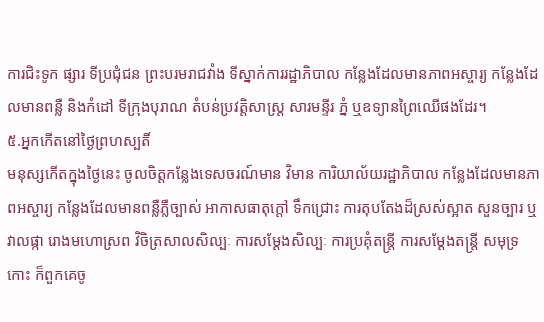ការជិះទូក ផ្សារ ទីប្រជុំជន ព្រះបរមរាជវាំង ទីស្នាក់ការរដ្ឋាភិបាល កន្លែងដែលមានភាពអស្ចារ្យ កន្លែងដែលមានពន្លឺ និងកំដៅ ទីក្រុងបុរាណ តំបន់ប្រវត្តិសាស្ត្រ សារមន្ទីរ ភ្នំ ឬឧទ្យានព្រៃឈើផងដែរ។
៥.អ្នកកើតនៅថ្ងៃព្រហស្បតិ៍
មនុស្សកើតក្នុងថ្ងៃនេះ ចូលចិត្តកន្លែងទេសចរណ៍មាន វិមាន ការិយាល័យរដ្ឋាភិបាល កន្លែងដែលមានភាពអស្ចារ្យ កន្លែងដែលមានពន្លឺភ្លឺច្បាស់ អាកាសធាតុក្តៅ ទឹកជ្រោះ ការតុបតែងដ៏ស្រស់ស្អាត សួនច្បារ ឬវាលផ្កា រោងមហោស្រព វិចិត្រសាលសិល្បៈ ការសម្ដែងសិល្បៈ ការប្រគុំតន្ត្រី ការសម្ដែងតន្ត្រី សមុទ្រ កោះ ក៏ពួកគេចូ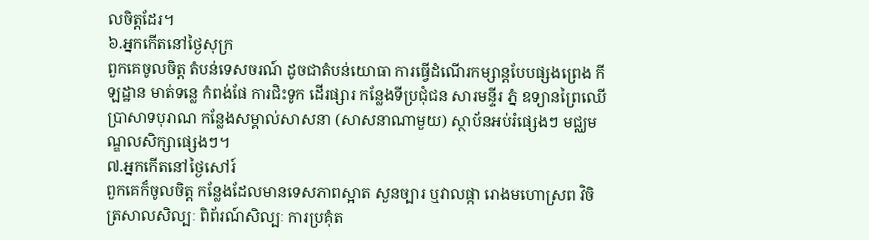លចិត្តដែរ។
៦.អ្នកកើតនៅថ្ងៃសុក្រ
ពួកគេចូលចិត្ត តំបន់ទេសចរណ៍ ដូចជាតំបន់យោធា ការធ្វើដំណើរកម្សាន្តបែបផ្សងព្រេង កីឡដ្ឋាន មាត់ទន្លេ កំពង់ផែ ការជិះទូក ដើរផ្សារ កន្លែងទីប្រជុំជន សារមន្ទីរ ភ្នំ ឧទ្យានព្រៃឈើ ប្រាសាទបុរាណ កន្លែងសម្គាល់សាសនា (សាសនាណាមួយ) ស្ថាប័នអប់រំផ្សេងៗ មជ្ឈមណ្ឌលសិក្សាផ្សេងៗ។
៧.អ្នកកើតនៅថ្ងៃសៅរ៍
ពួកគេក៏ចូលចិត្ត កន្លែងដែលមានទេសភាពស្អាត សួនច្បារ ឬវាលផ្កា រោងមហោស្រព វិចិត្រសាលសិល្បៈ ពិព័រណ៍សិល្បៈ ការប្រគុំត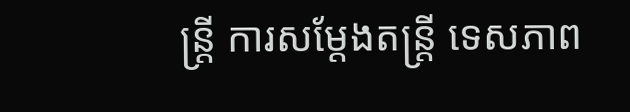ន្ត្រី ការសម្តែងតន្ត្រី ទេសភាព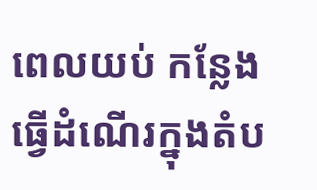ពេលយប់ កន្លែងធ្វើដំណើរក្នុងតំប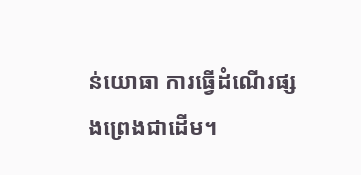ន់យោធា ការធ្វើដំណើរផ្សងព្រេងជាដើម។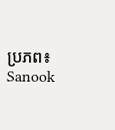ប្រភព៖ Sanook